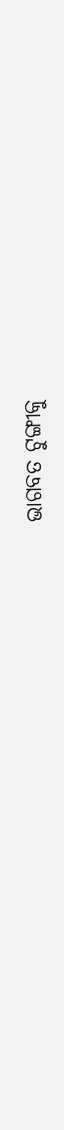ଭାଗବତ ଟୁଙ୍ଗୀକୁ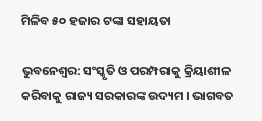ମିଳିବ ୫୦ ହଜାର ଟଙ୍କା ସହାୟତା

ଭୁବନେଶ୍ବର: ସଂସ୍କୃତି ଓ ପରମ୍ପରାକୁ କ୍ରିୟାଶୀଳ କରିବାକୁ ରାଜ୍ୟ ସରକାରଙ୍କ ଉଦ୍ୟମ । ଭାଗବତ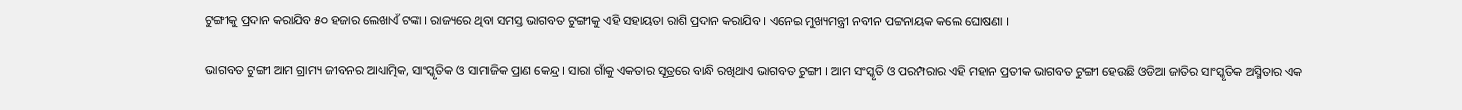ଟୁଙ୍ଗୀକୁ ପ୍ରଦାନ କରାଯିବ ୫୦ ହଜାର ଲେଖାଏଁ ଟଙ୍କା । ରାଜ୍ୟରେ ଥିବା ସମସ୍ତ ଭାଗବତ ଟୁଙ୍ଗୀକୁ ଏହି ସହାୟତା ରାଶି ପ୍ରଦାନ କରାଯିବ । ଏନେଇ ମୁଖ୍ୟମନ୍ତ୍ରୀ ନବୀନ ପଟ୍ଟନାୟକ କଲେ ଘୋଷଣା ।

ଭାଗବତ ଟୁଙ୍ଗୀ ଆମ ଗ୍ରାମ୍ୟ ଜୀବନର ଆଧ୍ୟାତ୍ମିକ, ସାଂସ୍କୃତିକ ଓ ସାମାଜିକ ପ୍ରାଣ କେନ୍ଦ୍ର । ସାରା ଗାଁକୁ ଏକତାର ସୂତ୍ରରେ ବାନ୍ଧି ରଖିଥାଏ ଭାଗବତ ଟୁଙ୍ଗୀ । ଆମ ସଂସ୍କୃତି ଓ ପରମ୍ପରାର ଏହି ମହାନ ପ୍ରତୀକ ଭାଗବତ ଟୁଙ୍ଗୀ ହେଉଛି ଓଡିଆ ଜାତିର ସାଂସ୍କୃତିକ ଅସ୍ମିତାର ଏକ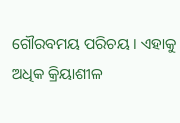ଗୌରବମୟ ପରିଚୟ । ଏହାକୁ ଅଧିକ କ୍ରିୟାଶୀଳ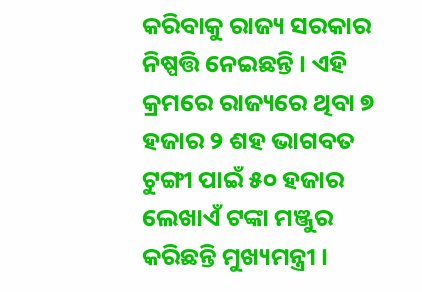କରିବାକୁ ରାଜ୍ୟ ସରକାର ନିଷ୍ପତ୍ତି ନେଇଛନ୍ତି । ଏହି କ୍ରମରେ ରାଜ୍ୟରେ ଥିବା ୭ ହଜାର ୨ ଶହ ଭାଗବତ ଟୁଙ୍ଗୀ ପାଇଁ ୫୦ ହଜାର ଲେଖାଏଁ ଟଙ୍କା ମଞ୍ଜୁର କରିଛନ୍ତି ମୁଖ୍ୟମନ୍ତ୍ରୀ ।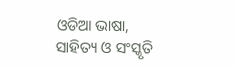ଓଡିଆ ଭାଷା, ସାହିତ୍ୟ ଓ ସଂସ୍କୃତି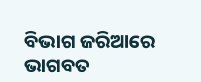ବିଭାଗ ଜରିଆରେ ଭାଗବତ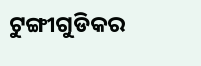ଟୁଙ୍ଗୀଗୁଡିକର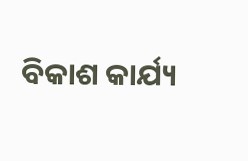ବିକାଶ କାର୍ଯ୍ୟ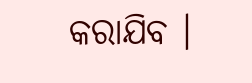କରାଯିବ ।